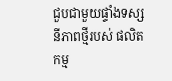ជួបជាមួយផ្ទាំងទស្សនីភាពថ្មីរបស់ ផលិតកម្ម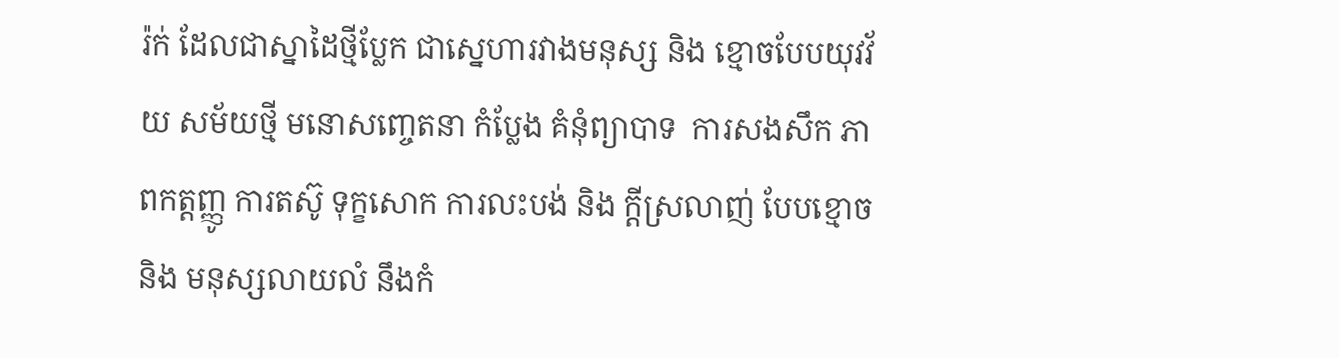រ៉ក់ ដែលជាស្នាដៃថ្មីប្លែក ជាស្នេហារវាងមនុស្ស និង ខ្មោចបែបយុវវ័យ សម័យថ្មី មនោសញ្ចេតនា កំប្លែង គំនុំព្យាបាទ  ការសងសឹក ភាពកត្តញ្ញូ ការតស៊ូ ទុក្ខសោក ការលះបង់ និង ក្តីស្រលាញ់ បែបខ្មោចនិង មនុស្សលាយលំ នឹងកំ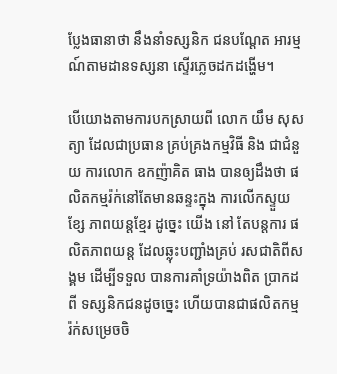ប្លែងធានាថា នឹងនាំទស្សនិក ជនបណ្តែត អារម្មណ៍តាមដានទស្សនា ស្ទើរភ្លេចដកដង្ហើម។

បើយោងតាមការបកស្រាយពី លោក យឹម សុសត្យា ដែលជាប្រធាន គ្រប់គ្រងកម្មវិធី និង ជាជំនួយ ការលោក ឧកញ៉ាគិត ធាង បានឲ្យដឹងថា ផលិតកម្មរ៉ក់នៅតែមានឆន្ទះក្នុង ការលើកស្ទួយខ្សែ ភាពយន្តខ្មែរ ដូច្នេះ យើង នៅ តែបន្តការ ផលិតភាពយន្ត ដែលឆ្លុះបញ្ជាំងគ្រប់ រសជាតិពីសង្គម ដើម្បីទទួល បានការគាំទ្រយ៉ាងពិត ប្រាកដពី ទស្សនិកជនដូចច្នេះ ហើយបានជាផលិតកម្ម រ៉ក់សម្រេចចិ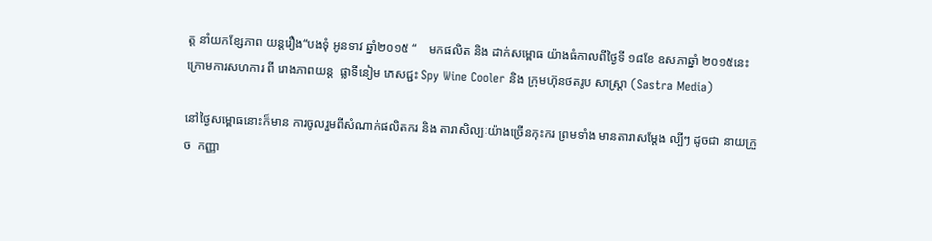ត្ត នាំយកខ្សែភាព យន្តរឿង“បងទុំ អូនទាវ ឆ្នាំ២០១៥ “    មកផលិត និង ដាក់សម្ពោធ យ៉ាងធំកាលពីថ្ងៃទី ១៨ខែ ឧសភាឆ្នាំ ២០១៥នេះ ក្រោមការសហការ ពី រោងភាពយន្ត  ផ្លាទីនៀម ភេសជ្ជះ Spy Wine Cooler និង ក្រុមហ៊ុនថតរូប សាស្រ្តា (Sastra Media)

នៅថ្ងៃសម្ពោធនោះក៏មាន ការចូលរួមពីសំណាក់ផលិតករ និង តារាសិល្បៈយ៉ាងច្រើនកុះករ ព្រមទាំង មានតារាសម្តែង ល្បីៗ ដូចជា នាយក្រួច  កញ្ញា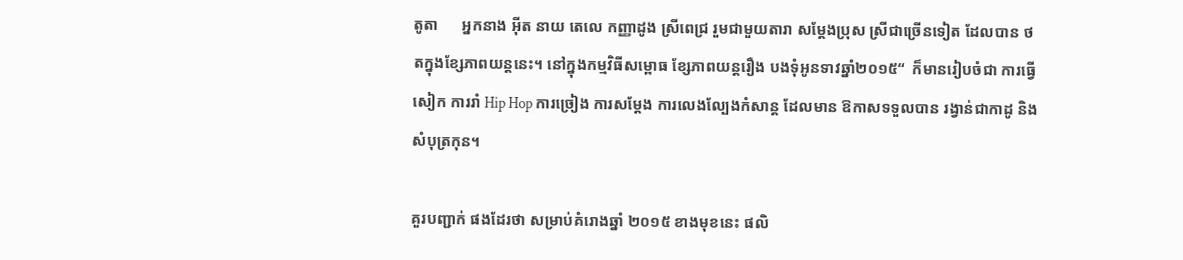តូតា      អ្នកនាង អ៊ីត នាយ តេលេ កញ្ញាដូង ស្រីពេជ្រ រួមជាមួយតារា សម្តែងប្រុស ស្រីជាច្រើនទៀត ដែលបាន ថតក្នុងខ្សែភាពយន្តនេះ។ នៅក្នុងកម្មវិធីសម្ពោធ ខ្សែភាពយន្តរឿង បងទុំអូនទាវឆ្នាំ២០១៥“  ក៏មានរៀបចំជា ការធ្វើសៀក ការរាំ Hip Hop ការច្រៀង ការសម្តែង ការលេងល្បែងកំសាន្ត ដែលមាន ឱកាសទទួលបាន រង្វាន់ជាកាដូ និង សំបុត្រកុន។

គួរបញ្ជាក់ ផងដែរថា សម្រាប់គំរោងឆ្នាំ ២០១៥ ខាងមុខនេះ ផលិ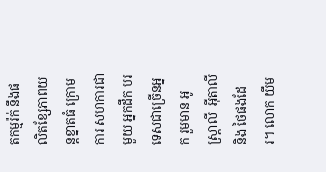តកម្មរ៉ក់ នឹងផលិតខ្សែភាពយន្តខ្នាតធំ ក្រោមការ សហការជាមួយ អ្នកដឹក បរទេសជាច្រើនអ្នក រួមមាន អូស្រ្តាលី  អ៊ីតាលី និង ថៃផងដែរ។ លោក យឹម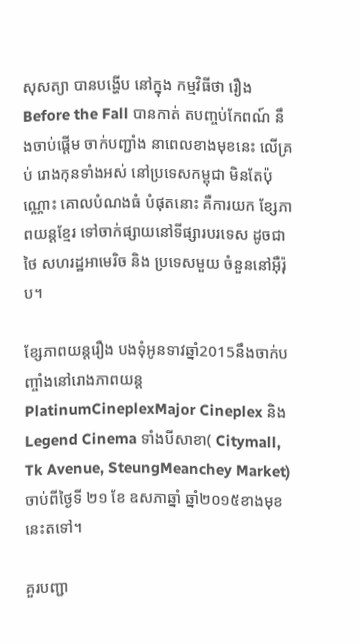សុសត្យា បានបង្ហើប នៅក្នុង កម្មវិធីថា រឿង Before the Fall បានកាត់ តបញ្ចប់កែពណ៍ នឹងចាប់ផ្តើម ចាក់បញ្ជាំង នាពេលខាងមុខនេះ លើគ្រប់ រោងកុនទាំងអស់ នៅប្រទេសកម្ពុជា មិនតែប៉ុណ្ណោះ គោលបំណងធំ បំផុតនោះ គឺការយក ខ្សែភាពយន្តខ្មែរ ទៅចាក់ផ្សាយនៅទីផ្សារបរទេស ដូចជាថៃ សហរដ្ឋអាមេរិច និង ប្រទេសមួយ ចំនួននៅអ៊ឺរ៉ុប។

ខ្សែភាពយន្តរឿង បងទុំអូនទាវឆ្នាំ2015នឹងចាក់បញ្ចាំងនៅរោងភាពយន្ត PlatinumCineplexMajor Cineplex និង Legend Cinema ទាំងបីសាខា( Citymall, Tk Avenue, SteungMeanchey Market)ចាប់ពីថ្ងៃទី ២១ ខែ ឧសភាឆ្នាំ ឆ្នាំ២០១៥ខាងមុខនេះតទៅ។

គួរបញ្ជា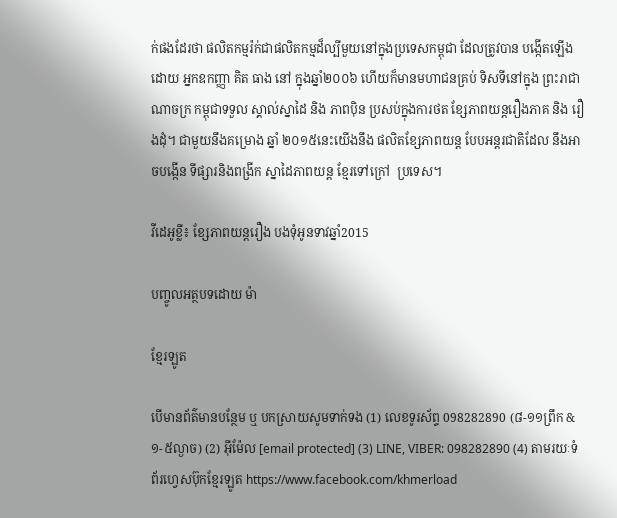ក់ផងដែរថា ផលិតកម្មរ៉ក់ជាផលិតកម្មដ៏ល្បីមួយនៅក្នុងប្រទេសកម្ពុជា ដែលត្រូវបាន បង្កើតឡើង ដោយ អ្នកឧកញ្ញា គិត ធាង នៅ ក្នុងឆ្នាំ២០០៦ ហើយក៏មានមហាជនគ្រប់ ទិសទីនៅក្នុង ព្រះរាជាណាចក្រ កម្ពុជាទទួល ស្គាល់ស្នាដៃ និង ភាពប៉ិន ប្រសប់ក្នុងការថត ខ្សែភាពយន្តរឿងភាគ និង រឿងដុំ។ ជាមួយនឹងគម្រោង ឆ្នាំ ២០១៥នេះយើងនឹង ផលិតខ្សែភាពយន្ត បែបអន្តរជាតិដែល នឹងអាចបង្កើន ទីផ្សារនិងពង្រីក ស្នាដៃភាពយន្ត ខ្មែរទៅក្រៅ  ប្រទេស។

វីដេអូខ្លី៖ ខ្សែភាពយន្តរឿង បងទុំអូនទាវឆ្នាំ2015

បញ្ចូលអត្ថបទដោយ ម៉ា

ខ្មែរឡូត

បើមានព័ត៌មានបន្ថែម ឬ បកស្រាយសូមទាក់ទង (1) លេខទូរស័ព្ទ 098282890 (៨-១១ព្រឹក & ១-៥ល្ងាច) (2) អ៊ីម៉ែល [email protected] (3) LINE, VIBER: 098282890 (4) តាមរយៈទំព័រហ្វេសប៊ុកខ្មែរឡូត https://www.facebook.com/khmerload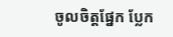ចូលចិត្តផ្នែក ប្លែក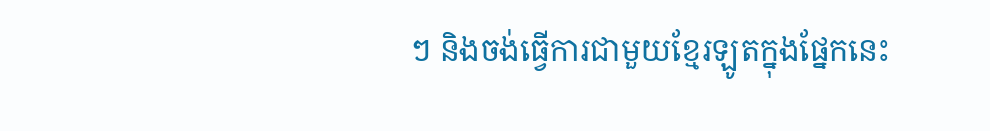ៗ និងចង់ធ្វើការជាមួយខ្មែរឡូតក្នុងផ្នែកនេះ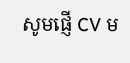សូមផ្ញើ CV ម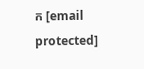ក [email protected]